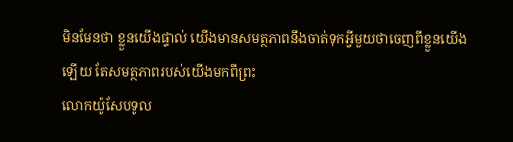មិនមែនថា ខ្លួនយើងផ្ទាល់ យើងមានសមត្ថភាពនឹងចាត់ទុកអ្វីមួយថាចេញពីខ្លួនយើងឡើយ តែសមត្ថភាពរបស់យើងមកពីព្រះ
លោកយ៉ូសែបទូល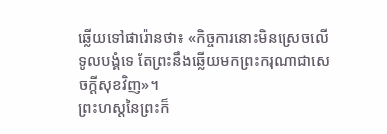ឆ្លើយទៅផារ៉ោនថា៖ «កិច្ចការនោះមិនស្រេចលើទូលបង្គំទេ តែព្រះនឹងឆ្លើយមកព្រះករុណាជាសេចក្ដីសុខវិញ»។
ព្រះហស្តនៃព្រះក៏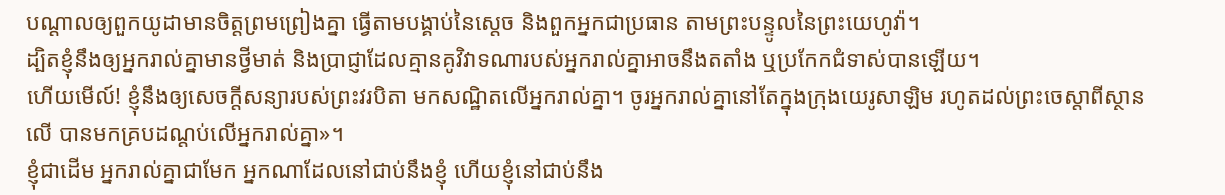បណ្ដាលឲ្យពួកយូដាមានចិត្តព្រមព្រៀងគ្នា ធ្វើតាមបង្គាប់នៃស្តេច និងពួកអ្នកជាប្រធាន តាមព្រះបន្ទូលនៃព្រះយេហូវ៉ា។
ដ្បិតខ្ញុំនឹងឲ្យអ្នករាល់គ្នាមានថ្វីមាត់ និងប្រាជ្ញាដែលគ្មានគូវិវាទណារបស់អ្នករាល់គ្នាអាចនឹងតតាំង ឬប្រកែកជំទាស់បានឡើយ។
ហើយមើល៍! ខ្ញុំនឹងឲ្យសេចក្តីសន្យារបស់ព្រះវរបិតា មកសណ្ឋិតលើអ្នករាល់គ្នា។ ចូរអ្នករាល់គ្នានៅតែក្នុងក្រុងយេរូសាឡិម រហូតដល់ព្រះចេស្តាពីស្ថានលើ បានមកគ្របដណ្តប់លើអ្នករាល់គ្នា»។
ខ្ញុំជាដើម អ្នករាល់គ្នាជាមែក អ្នកណាដែលនៅជាប់នឹងខ្ញុំ ហើយខ្ញុំនៅជាប់នឹង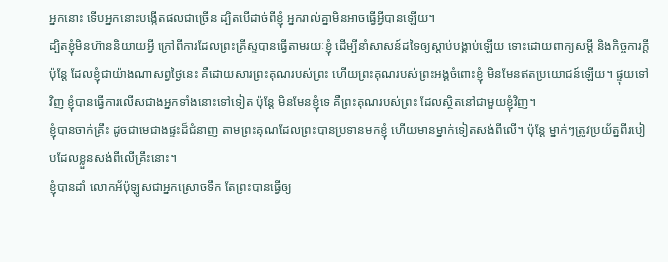អ្នកនោះ ទើបអ្នកនោះបង្កើតផលជាច្រើន ដ្បិតបើដាច់ពីខ្ញុំ អ្នករាល់គ្នាមិនអាចធ្វើអ្វីបានឡើយ។
ដ្បិតខ្ញុំមិនហ៊ាននិយាយអ្វី ក្រៅពីការដែលព្រះគ្រីស្ទបានធ្វើតាមរយៈខ្ញុំ ដើម្បីនាំសាសន៍ដទៃឲ្យស្តាប់បង្គាប់ឡើយ ទោះដោយពាក្យសម្ដី និងកិច្ចការក្ដី
ប៉ុន្តែ ដែលខ្ញុំជាយ៉ាងណាសព្វថ្ងៃនេះ គឺដោយសារព្រះគុណរបស់ព្រះ ហើយព្រះគុណរបស់ព្រះអង្គចំពោះខ្ញុំ មិនមែនឥតប្រយោជន៍ឡើយ។ ផ្ទុយទៅវិញ ខ្ញុំបានធ្វើការលើសជាងអ្នកទាំងនោះទៅទៀត ប៉ុន្តែ មិនមែនខ្ញុំទេ គឺព្រះគុណរបស់ព្រះ ដែលស្ថិតនៅជាមួយខ្ញុំវិញ។
ខ្ញុំបានចាក់គ្រឹះ ដូចជាមេជាងផ្ទះដ៏ជំនាញ តាមព្រះគុណដែលព្រះបានប្រទានមកខ្ញុំ ហើយមានម្នាក់ទៀតសង់ពីលើ។ ប៉ុន្តែ ម្នាក់ៗត្រូវប្រយ័ត្នពីរបៀបដែលខ្លួនសង់ពីលើគ្រឹះនោះ។
ខ្ញុំបានដាំ លោកអ័ប៉ុឡូសជាអ្នកស្រោចទឹក តែព្រះបានធ្វើឲ្យ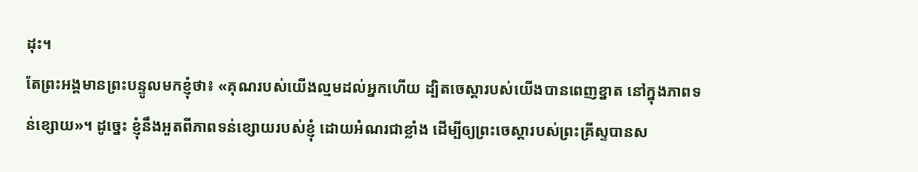ដុះ។
តែព្រះអង្គមានព្រះបន្ទូលមកខ្ញុំថា៖ «គុណរបស់យើងល្មមដល់អ្នកហើយ ដ្បិតចេស្ដារបស់យើងបានពេញខ្នាត នៅក្នុងភាពទន់ខ្សោយ»។ ដូច្នេះ ខ្ញុំនឹងអួតពីភាពទន់ខ្សោយរបស់ខ្ញុំ ដោយអំណរជាខ្លាំង ដើម្បីឲ្យព្រះចេស្តារបស់ព្រះគ្រីស្ទបានស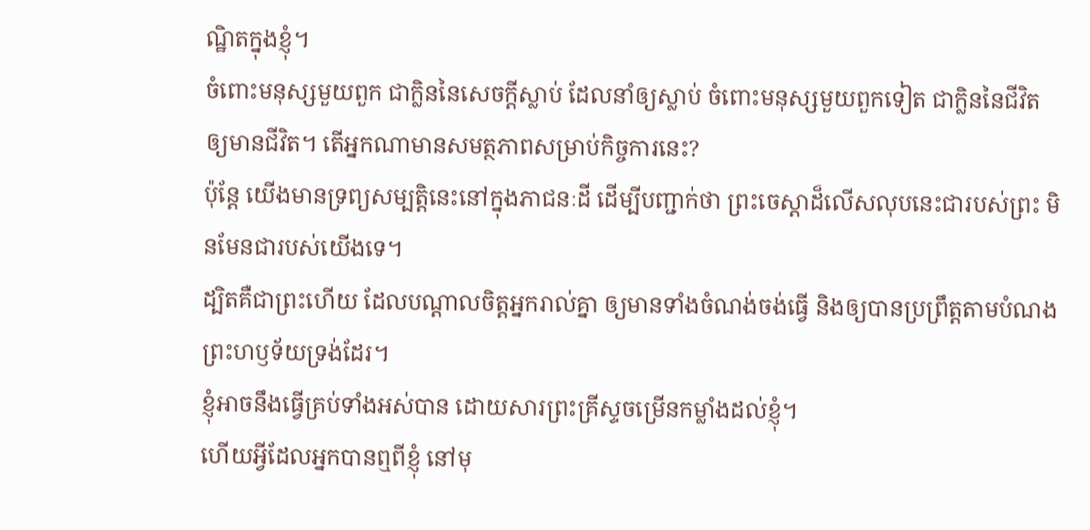ណ្ឋិតក្នុងខ្ញុំ។
ចំពោះមនុស្សមួយពួក ជាក្លិននៃសេចក្តីស្លាប់ ដែលនាំឲ្យស្លាប់ ចំពោះមនុស្សមួយពួកទៀត ជាក្លិននៃជីវិត ឲ្យមានជីវិត។ តើអ្នកណាមានសមត្ថភាពសម្រាប់កិច្ចការនេះ?
ប៉ុន្ដែ យើងមានទ្រព្យសម្បត្តិនេះនៅក្នុងភាជនៈដី ដើម្បីបញ្ជាក់ថា ព្រះចេស្ដាដ៏លើសលុបនេះជារបស់ព្រះ មិនមែនជារបស់យើងទេ។
ដ្បិតគឺជាព្រះហើយ ដែលបណ្តាលចិត្តអ្នករាល់គ្នា ឲ្យមានទាំងចំណង់ចង់ធ្វើ និងឲ្យបានប្រព្រឹត្តតាមបំណងព្រះហឫទ័យទ្រង់ដែរ។
ខ្ញុំអាចនឹងធ្វើគ្រប់ទាំងអស់បាន ដោយសារព្រះគ្រីស្ទចម្រើនកម្លាំងដល់ខ្ញុំ។
ហើយអ្វីដែលអ្នកបានឮពីខ្ញុំ នៅមុ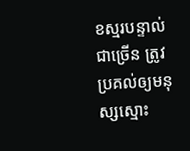ខស្មរបន្ទាល់ជាច្រើន ត្រូវប្រគល់ឲ្យមនុស្សស្មោះ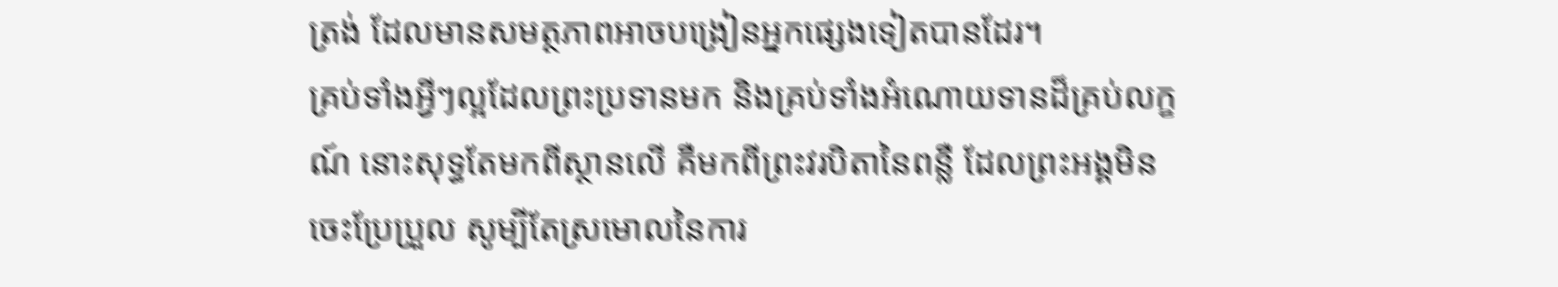ត្រង់ ដែលមានសមត្ថភាពអាចបង្រៀនអ្នកផ្សេងទៀតបានដែរ។
គ្រប់ទាំងអ្វីៗល្អដែលព្រះប្រទានមក និងគ្រប់ទាំងអំណោយទានដ៏គ្រប់លក្ខណ៍ នោះសុទ្ធតែមកពីស្ថានលើ គឺមកពីព្រះវរបិតានៃពន្លឺ ដែលព្រះអង្គមិនចេះប្រែប្រួល សូម្បីតែស្រមោលនៃការ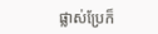ផ្លាស់ប្រែក៏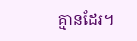គ្មានដែរ។